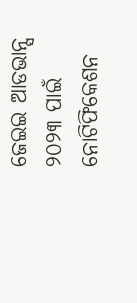ଜେଇଇ ଆଡଭାନ୍ସ ୨୦୨୩ ପାଇଁ ନୋଟିଫିକେଶନ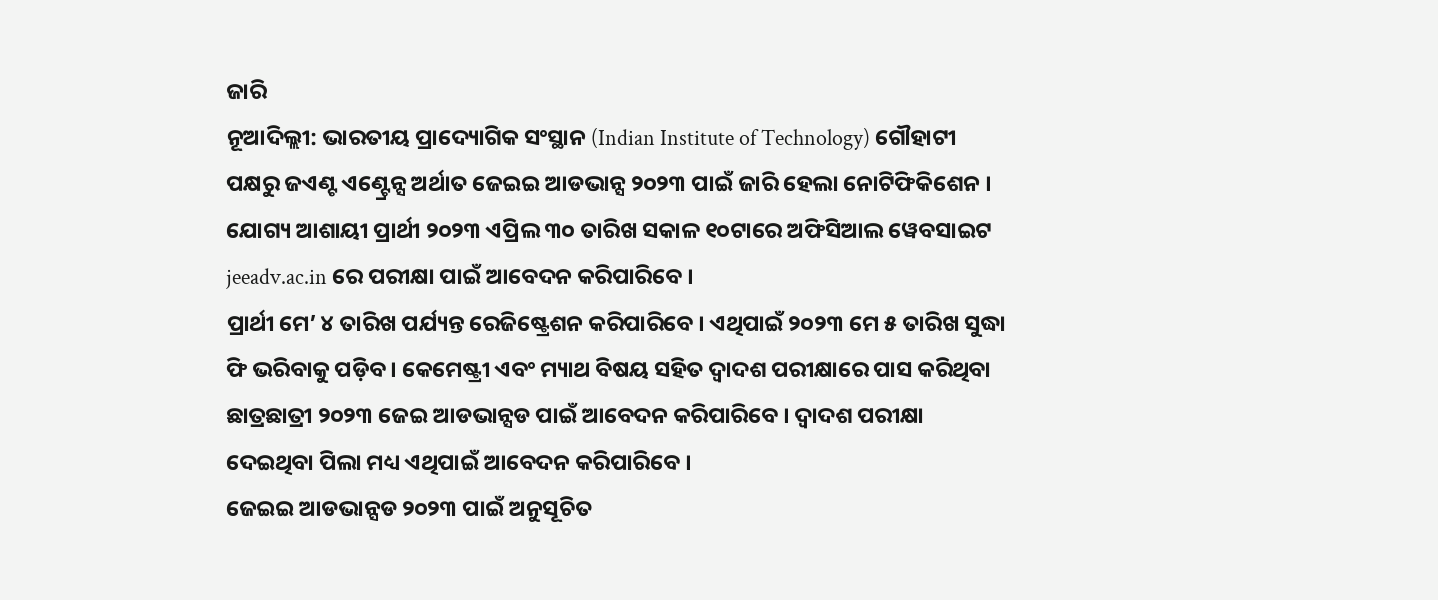ଜାରି
ନୂଆଦିଲ୍ଲୀ: ଭାରତୀୟ ପ୍ରାଦ୍ୟୋଗିକ ସଂସ୍ଥାନ (Indian Institute of Technology) ଗୌହାଟୀ ପକ୍ଷରୁ ଜଏଣ୍ଟ ଏଣ୍ଟ୍ରେନ୍ସ ଅର୍ଥାତ ଜେଇଇ ଆଡଭାନ୍ସ ୨୦୨୩ ପାଇଁ ଜାରି ହେଲା ନୋଟିଫିକିଶେନ । ଯୋଗ୍ୟ ଆଶାୟୀ ପ୍ରାର୍ଥୀ ୨୦୨୩ ଏପ୍ରିଲ ୩୦ ତାରିଖ ସକାଳ ୧୦ଟାରେ ଅଫିସିଆଲ ୱେବସାଇଟ jeeadv.ac.in ରେ ପରୀକ୍ଷା ପାଇଁ ଆବେଦନ କରିପାରିବେ ।
ପ୍ରାର୍ଥୀ ମେ’ ୪ ତାରିଖ ପର୍ଯ୍ୟନ୍ତ ରେଜିଷ୍ଟ୍ରେଶନ କରିପାରିବେ । ଏଥିପାଇଁ ୨୦୨୩ ମେ ୫ ତାରିଖ ସୁଦ୍ଧା ଫି ଭରିବାକୁ ପଡ଼ିବ । କେମେଷ୍ଟ୍ରୀ ଏବଂ ମ୍ୟାଥ ବିଷୟ ସହିତ ଦ୍ୱାଦଶ ପରୀକ୍ଷାରେ ପାସ କରିଥିବା ଛାତ୍ରଛାତ୍ରୀ ୨୦୨୩ ଜେଇ ଆଡଭାନ୍ସଡ ପାଇଁ ଆବେଦନ କରିପାରିବେ । ଦ୍ୱାଦଶ ପରୀକ୍ଷା ଦେଇଥିବା ପିଲା ମଧ୍ୟ ଏଥିପାଇଁ ଆବେଦନ କରିପାରିବେ ।
ଜେଇଇ ଆଡଭାନ୍ସଡ ୨୦୨୩ ପାଇଁ ଅନୁସୂଚିତ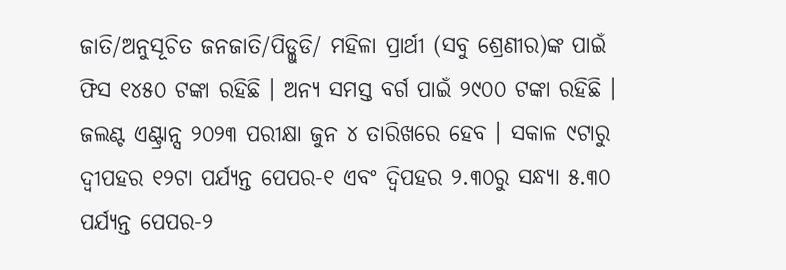ଜାତି/ଅନୁସୂଚିତ ଜନଜାତି/ପିଡ୍ଲୁଡି/ ମହିଳା ପ୍ରାର୍ଥୀ (ସବୁ ଶ୍ରେଣୀର)ଙ୍କ ପାଇଁ ଫିସ ୧୪୫୦ ଟଙ୍କା ରହିଛି । ଅନ୍ୟ ସମସ୍ତ ବର୍ଗ ପାଇଁ ୨୯୦୦ ଟଙ୍କା ରହିଛି । ଜଲଣ୍ଟ ଏଣ୍ଟ୍ରାନ୍ସ ୨୦୨୩ ପରୀକ୍ଷା ଜୁନ ୪ ତାରିଖରେ ହେବ । ସକାଳ ୯ଟାରୁ ଦ୍ୱୀପହର ୧୨ଟା ପର୍ଯ୍ୟନ୍ତ ପେପର-୧ ଏବଂ ଦ୍ୱିପହର ୨.୩୦ରୁ ସନ୍ଧ୍ୟା ୫.୩୦ ପର୍ଯ୍ୟନ୍ତ ପେପର-୨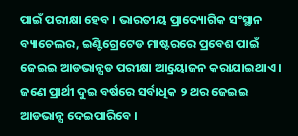ପାଇଁ ପରୀକ୍ଷା ହେବ । ଭାରତୀୟ ପ୍ରାଦ୍ୟୋଗିକ ସଂସ୍ଥାନ ବ୍ୟାଚେଲର, ଇଣ୍ଟିଗ୍ରେଟେଡ ମାଷ୍ଟରରେ ପ୍ରବେଶ ପାଇଁ ଜେଇଇ ଆଡଭାନ୍ସଡ ପରୀକ୍ଷା ଆ୍ରୟୋଜନ କରାଯାଇଥାଏ । ଜଣେ ପ୍ରାର୍ଥୀ ଦୁଇ ବର୍ଷରେ ସର୍ବାଧିକ ୨ ଥର ଜେଇଇ ଆଡଭାନ୍ସ ଦେଇପାରିବେ ।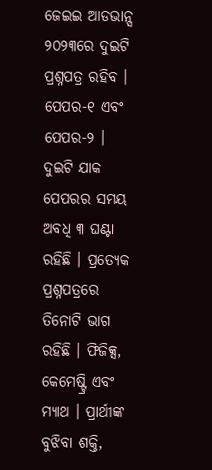ଜେଇଇ ଆଡଭାନ୍ସ ୨୦୨୩ରେ ଦୁଇଟି ପ୍ରଶ୍ନପତ୍ର ରହିବ । ପେପର-୧ ଏବଂ ପେପର-୨ । ଦୁଇଟି ଯାକ ପେପରର ସମୟ ଅବଧି ୩ ଘଣ୍ଟା ରହିଛି । ପ୍ରତ୍ୟେକ ପ୍ରଶ୍ନପତ୍ରରେ ତିନୋଟି ଭାଗ ରହିଛି । ଫିଜିକ୍ସ, କେମେଷ୍ଟ୍ରି ଏବଂ ମ୍ୟାଥ । ପ୍ରାର୍ଥୀଙ୍କ ବୁଝିବା ଶକ୍ତି,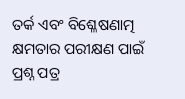ତର୍କ ଏବଂ ବିଶ୍ଳେଷଣାତ୍ମ କ୍ଷମତାର ପରୀକ୍ଷଣ ପାଇଁ ପ୍ରଶ୍ନ ପତ୍ର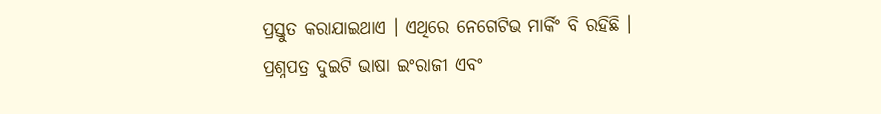ପ୍ରସ୍ତୁତ କରାଯାଇଥାଏ । ଏଥିରେ ନେଗେଟିଭ ମାର୍କିଂ ବି ରହିଛି । ପ୍ରଶ୍ନପତ୍ର ଦୁଇଟି ଭାଷା ଇଂରାଜୀ ଏବଂ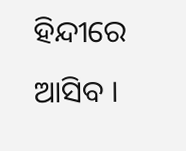ହିନ୍ଦୀରେ ଆସିବ ।